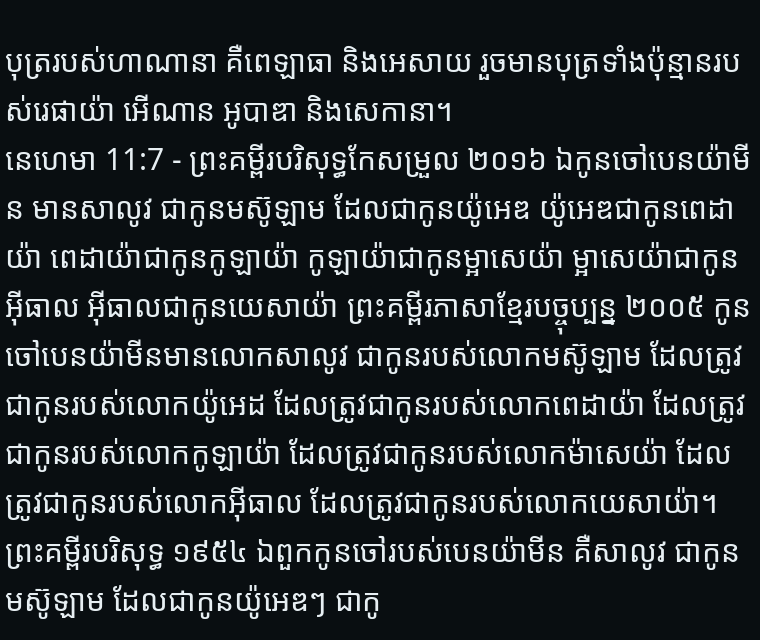បុត្ររបស់ហាណានា គឺពេឡាធា និងអេសាយ រួចមានបុត្រទាំងប៉ុន្មានរបស់រេផាយ៉ា អើណាន អូបាឌា និងសេកានា។
នេហេមា 11:7 - ព្រះគម្ពីរបរិសុទ្ធកែសម្រួល ២០១៦ ឯកូនចៅបេនយ៉ាមីន មានសាលូវ ជាកូនមស៊ូឡាម ដែលជាកូនយ៉ូអេឌ យ៉ូអេឌជាកូនពេដាយ៉ា ពេដាយ៉ាជាកូនកូឡាយ៉ា កូឡាយ៉ាជាកូនម្អាសេយ៉ា ម្អាសេយ៉ាជាកូនអ៊ីធាល អ៊ីធាលជាកូនយេសាយ៉ា ព្រះគម្ពីរភាសាខ្មែរបច្ចុប្បន្ន ២០០៥ កូនចៅបេនយ៉ាមីនមានលោកសាលូវ ជាកូនរបស់លោកមស៊ូឡាម ដែលត្រូវជាកូនរបស់លោកយ៉ូអេដ ដែលត្រូវជាកូនរបស់លោកពេដាយ៉ា ដែលត្រូវជាកូនរបស់លោកកូឡាយ៉ា ដែលត្រូវជាកូនរបស់លោកម៉ាសេយ៉ា ដែលត្រូវជាកូនរបស់លោកអ៊ីធាល ដែលត្រូវជាកូនរបស់លោកយេសាយ៉ា។ ព្រះគម្ពីរបរិសុទ្ធ ១៩៥៤ ឯពួកកូនចៅរបស់បេនយ៉ាមីន គឺសាលូវ ជាកូនមស៊ូឡាម ដែលជាកូនយ៉ូអេឌៗ ជាកូ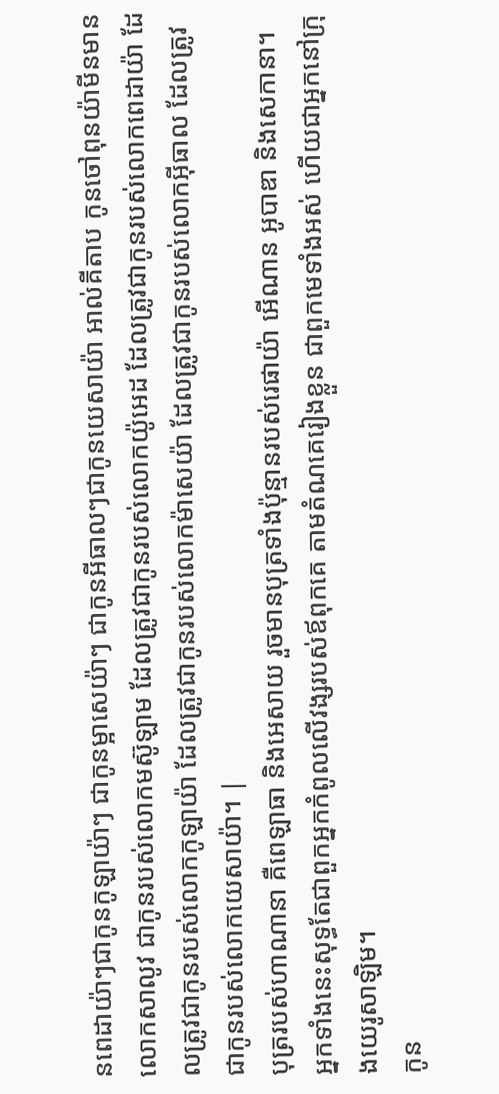នពេដាយ៉ាៗជាកូនកូឡាយ៉ាៗ ជាកូនម្អាសេយ៉ាៗ ជាកូនអីធាលៗជាកូនយេសាយ៉ា អាល់គីតាប កូនចៅពុនយ៉ាមីនមានលោកសាលូវ ជាកូនរបស់លោកមស៊ូឡាម ដែលត្រូវជាកូនរបស់លោកយ៉ូអេដ ដែលត្រូវជាកូនរបស់លោកពេដាយ៉ា ដែលត្រូវជាកូនរបស់លោកកូឡាយ៉ា ដែលត្រូវជាកូនរបស់លោកម៉ាសេយ៉ា ដែលត្រូវជាកូនរបស់លោកអ៊ីធាល ដែលត្រូវជាកូនរបស់លោកយេសាយ៉ា។ |
បុត្ររបស់ហាណានា គឺពេឡាធា និងអេសាយ រួចមានបុត្រទាំងប៉ុន្មានរបស់រេផាយ៉ា អើណាន អូបាឌា និងសេកានា។
អ្នកទាំងនេះសុទ្ធតែជាពួកអ្នកកំពូលលើវង្សរបស់ឪពុកគេ តាមតំណគេរៀងខ្លួន ជាពួកមេទាំងអស់ ហើយជាអ្នកនៅក្រុងយេរូសាឡិម។
កូន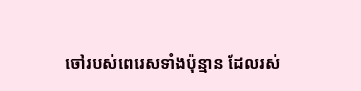ចៅរបស់ពេរេសទាំងប៉ុន្មាន ដែលរស់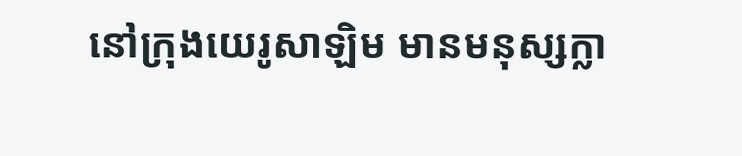នៅក្រុងយេរូសាឡិម មានមនុស្សក្លា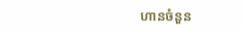ហានចំនួន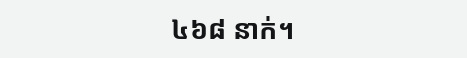៤៦៨ នាក់។